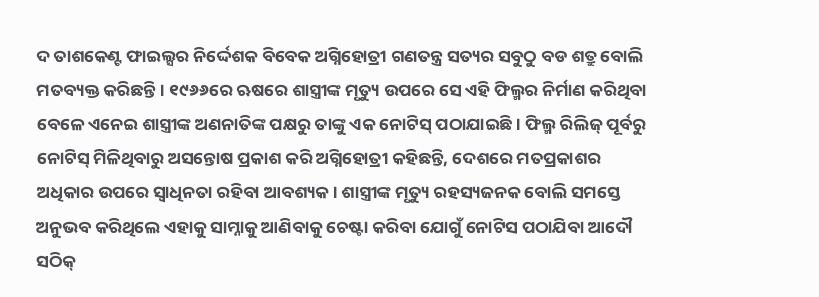ଦ ତାଶକେଣ୍ଟ ଫାଇଲ୍ସର ନିର୍ଦ୍ଦେଶକ ବିବେକ ଅଗ୍ନିହୋତ୍ରୀ ଗଣତନ୍ତ୍ର ସତ୍ୟର ସବୁଠୁ ବଡ ଶତ୍ରୁ ବୋଲି ମତବ୍ୟକ୍ତ କରିଛନ୍ତି। ୧୯୬୬ରେ ଋଷରେ ଶାସ୍ତ୍ରୀଙ୍କ ମୃତ୍ୟୁ ଉପରେ ସେ ଏହି ଫିଲ୍ମର ନିର୍ମାଣ କରିଥିବା ବେଳେ ଏନେଇ ଶାସ୍ତ୍ରୀଙ୍କ ଅଣନାତିଙ୍କ ପକ୍ଷରୁ ତାଙ୍କୁ ଏକ ନୋଟିସ୍ ପଠାଯାଇଛି। ଫିଲ୍ମ ରିଲିଜ୍ ପୂର୍ବରୁ ନୋଟିସ୍ ମିଳିଥିବାରୁ ଅସନ୍ତୋଷ ପ୍ରକାଶ କରି ଅଗ୍ନିହୋତ୍ରୀ କହିଛନ୍ତି, ଦେଶରେ ମତପ୍ରକାଶର ଅଧିକାର ଉପରେ ସ୍ବାଧିନତା ରହିବା ଆବଶ୍ୟକ। ଶାସ୍ତ୍ରୀଙ୍କ ମୃତ୍ୟୁ ରହସ୍ୟଜନକ ବୋଲି ସମସ୍ତେ ଅନୁଭବ କରିଥିଲେ ଏହାକୁ ସାମ୍ନାକୁ ଆଣିବାକୁ ଚେଷ୍ଟା କରିବା ଯୋଗୁଁ ନୋଟିସ ପଠାଯିବା ଆଦୌ ସଠିକ୍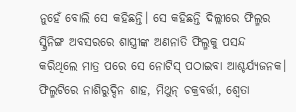ନୁହେଁ ବୋଲି ସେ କହିଛନ୍ତି। ସେ କହିଛନ୍ତି ଦିଲ୍ଲୀରେ ଫିଲ୍ମର ସ୍କ୍ରିନିଙ୍ଗ ଅବସରରେ ଶାସ୍ତ୍ରୀଙ୍କ ଅଣନାତି ଫିଲ୍ମକୁ ପସନ୍ଦ କରିଥିଲେ ମାତ୍ର ପରେ ସେ ନୋଟିସ୍ ପଠାଇବା ଆଶ୍ଚର୍ଯ୍ୟଜନକ। ଫିଲ୍ମଟିରେ ନାଶିରୁଦ୍ଦିନ ଶାହ, ମିଥୁନ୍ ଚକ୍ରବର୍ତ୍ତୀ, ଶ୍ବେତା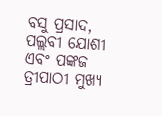ବସୁ ପ୍ରସାଦ, ପଲ୍ଲବୀ ଯୋଶୀ ଏବଂ ପଙ୍କଜ ତ୍ରୀପାଠୀ ମୁଖ୍ୟ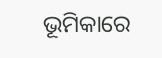ଭୂମିକାରେ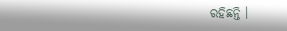ରହିଛନ୍ତି ।